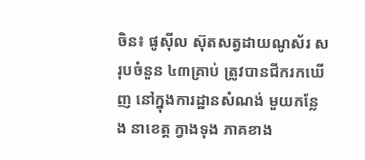ចិន៖ ផូស៊ីល ស៊ុតសត្វដាយណូស័រ សរុបចំនួន ៤៣គ្រាប់ ត្រូវបានជីករកឃើញ នៅក្នុងការដ្ឋានសំណង់ មួយកន្លែង នាខេត្ត ក្វាងទុង ភាគខាង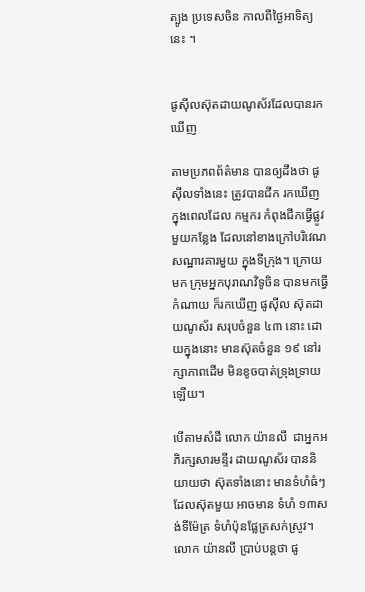ត្បូង ប្រទេសចិន កាលពីថ្ងៃអាទិត្យនេះ ។


ផូស៊ីលស៊ុតដាយណូស័រដែលបានរកឃើញ

តាមប្រភពព័ត៌មាន បានឲ្យដឹងថា ផូស៊ីលទាំងនេះ ត្រូវបានជីក រកឃើញ ក្នុងពេលដែល កម្មករ កំពុងជីកធ្វើផ្លូវ មួយកន្លែង ដែលនៅខាងក្រៅបរិវេណ សណ្ឋារគារមួយ ក្នុងទីក្រុង។ ក្រោយមក ក្រុមអ្នកបុរាណវិទូចិន បានមកធ្វើកំណាយ ក៏រកឃើញ ផូស៊ីល ស៊ុតដាយណូស័រ សរុបចំនួន ៤៣ នោះ ដោយក្នុងនោះ មានស៊ុតចំនួន ១៩ នៅរក្សាភាពដើម មិនខូចបាត់ទ្រុងទ្រាយឡើយ។

បើតាមសំដី លោក យ៉ានលី  ជាអ្នកអភិរក្សសារមន្ទីរ ដាយណូស័រ បាននិយាយថា ស៊ុតទាំងនោះ មានទំហំធំៗ ដែលស៊ុតមួយ អាចមាន ទំហំ ១៣សង់ទីម៉ែត្រ ទំហំប៉ុនផ្លែត្រសក់ស្រូវ។ លោក យ៉ានលី ប្រាប់បន្តថា ផូ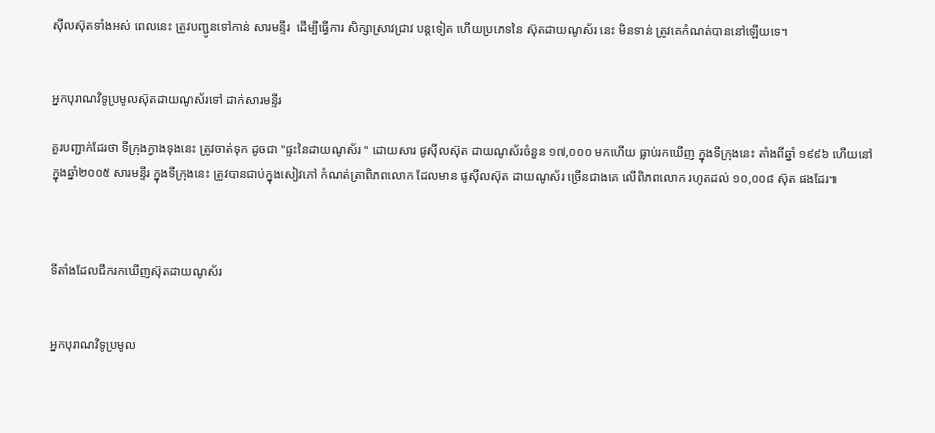ស៊ីលស៊ុតទាំងអស់ ពេលនេះ ត្រូវបញ្ជូនទៅកាន់ សារមន្ទីរ  ដើម្បីធ្វើការ សិក្សាស្រាវជ្រាវ បន្តទៀត ហើយប្រភេទនៃ ស៊ុតដាយណូស័រ នេះ មិនទាន់ ត្រូវគេកំណត់បាននៅឡើយទេ។


អ្នកបុរាណវិទូប្រមូលស៊ុតដាយណូស័រទៅ ដាក់សារមន្ទីរ

គួរបញ្ជាក់ដែរថា ទីក្រុងក្វាងទុងនេះ ត្រូវចាត់ទុក ដូចជា "ផ្ទះនៃដាយណូស័រ " ដោយសារ ផូស៊ីលស៊ុត ដាយណូស័រចំនួន ១៧,០០០ មកហើយ ធ្លាប់រកឃើញ ក្នុងទីក្រុងនេះ តាំងពីឆ្នាំ ១៩៩៦ ហើយនៅក្នុងឆ្នាំ២០០៥ សារមន្ទីរ ក្នុងទីក្រុងនេះ ត្រូវបានជាប់ក្នុងសៀវភៅ កំណត់ត្រាពិភពលោក ដែលមាន ផូស៊ីលស៊ុត ដាយណូស័រ ច្រើនជាងគេ លើពិភពលោក រហូតដល់ ១០,០០៨ ស៊ុត ផងដែរ៕



ទីតាំងដែលជីករកឃើញស៊ុតដាយណូស័រ


អ្នកបុរាណវិទូប្រមូល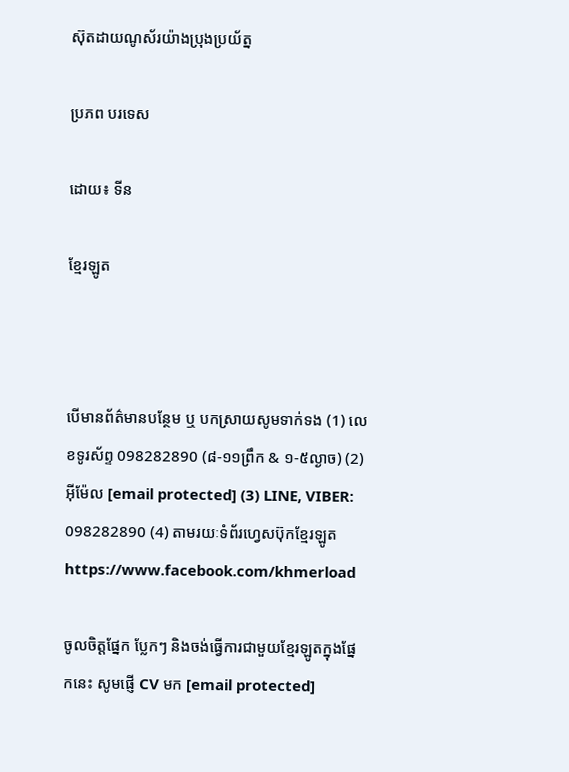ស៊ុតដាយណូស័រយ៉ាងប្រុងប្រយ័ត្ន

ប្រភព បរទេស

ដោយ៖ ទីន

ខ្មែរឡូត



បើមានព័ត៌មានបន្ថែម ឬ បកស្រាយសូមទាក់ទង (1) លេខទូរស័ព្ទ 098282890 (៨-១១ព្រឹក & ១-៥ល្ងាច) (2) អ៊ីម៉ែល [email protected] (3) LINE, VIBER: 098282890 (4) តាមរយៈទំព័រហ្វេសប៊ុកខ្មែរឡូត https://www.facebook.com/khmerload

ចូលចិត្តផ្នែក ប្លែកៗ និងចង់ធ្វើការជាមួយខ្មែរឡូតក្នុងផ្នែកនេះ សូមផ្ញើ CV មក [email protected]